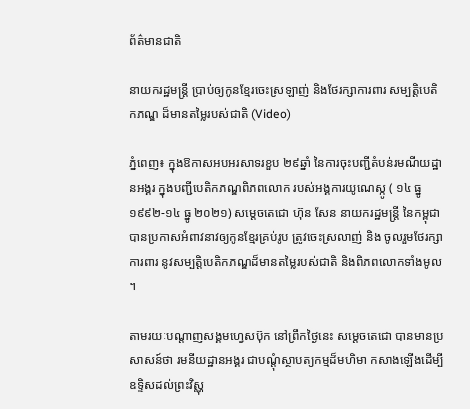ព័ត៌មានជាតិ

នាយករដ្ឋមន្ត្រី ប្រាប់ឲ្យកូនខ្មែរចេះស្រឡាញ់ និងថែរក្សាការពារ សម្បត្តិបេតិកភណ្ឌ ដ៏មានតម្លៃរបស់ជាតិ (Video)

ភ្នំពេញ៖ ក្នុងឱកាសអបអរសាទរខួប ២៩ឆ្នាំ នៃការចុះបញ្ជីតំបន់រមណីយដ្ឋានអង្គរ ក្នុងបញ្ជីបេតិកភណ្ឌពិភពលោក របស់អង្គការយូណេស្កូ ( ១៤ ធ្នូ ១៩៩២-១៤ ធ្នូ ២០២១) សម្ដេចតេជោ ហ៊ុន សែន នាយករដ្ឋមន្ត្រី នៃកម្ពុជា បានប្រកាសអំពាវនាវឲ្យកូនខ្មែរគ្រប់រូប ត្រូវចេះស្រលាញ់ និង ចូលរួមថែរក្សា ការពារ នូវសម្បត្តិបេតិកភណ្ឌដ៏មានតម្លៃរបស់ជាតិ និងពិភពលោកទាំងមូល ។

តាមរយៈបណ្ដាញសង្គមហ្វេសប៊ុក នៅព្រឹកថ្ងៃនេះ សម្ដេចតេជោ បានមានប្រសាសន៍ថា រមនីយដ្ឋានអង្គរ ជាបណ្ដុំស្ថាបត្យកម្មដ៏មហិមា កសាងឡើងដើម្បីឧទ្ទិសដល់ព្រះវិស្ណុ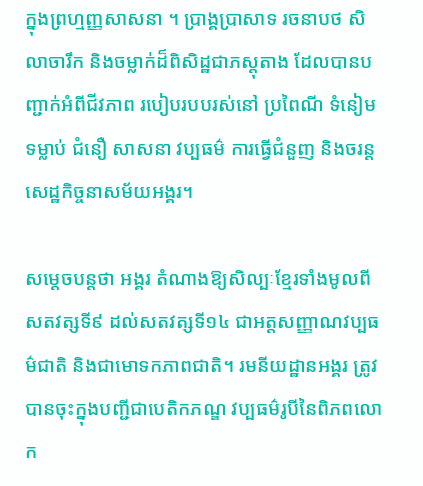ក្នុងព្រហ្មញ្ញសាសនា ។ ប្រាង្គប្រាសាទ រចនាបថ សិលាចារឹក និងចម្លាក់ដ៏ពិសិដ្ឋជាភស្តុតាង ដែលបានបញ្ជាក់អំពីជីវភាព របៀបរបបរស់នៅ ប្រពៃណី ទំនៀមទម្លាប់ ជំនឿ សាសនា វប្បធម៌ ការធ្វើជំនួញ និងចរន្តសេដ្ឋកិច្ចនាសម័យអង្គរ។

សម្ដេចបន្តថា អង្គរ តំណាងឱ្យសិល្បៈខ្មែរទាំងមូលពីសតវត្សទី៩ ដល់សតវត្សទី១៤ ជាអត្តសញ្ញាណវប្បធម៌ជាតិ និងជាមោទកភាពជាតិ។ រមនីយដ្ឋានអង្គរ ត្រូវបានចុះក្នុងបញ្ជីជាបេតិកភណ្ឌ វប្បធម៌រូបីនៃពិភពលោក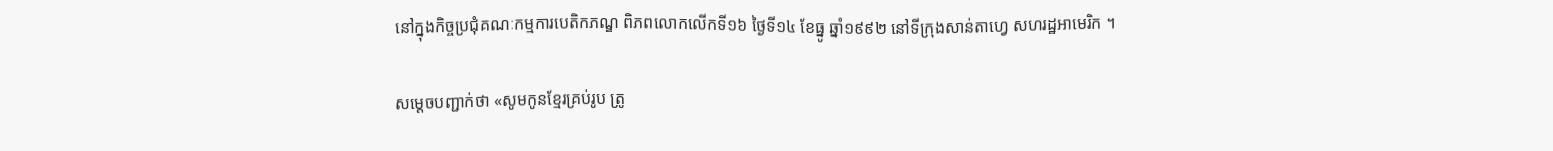នៅក្នុងកិច្ចប្រជុំគណៈកម្មការបេតិកភណ្ឌ ពិភពលោកលើកទី១៦ ថ្ងៃទី១៤ ខែធ្នូ ឆ្នាំ១៩៩២ នៅទីក្រុងសាន់តាហ្វេ សហរដ្ឋអាមេរិក ។

សម្ដេចបញ្ជាក់ថា «សូមកូនខ្មែរគ្រប់រូប ត្រូ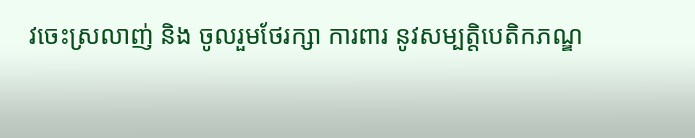វចេះស្រលាញ់ និង ចូលរួមថែរក្សា ការពារ នូវសម្បត្តិបេតិកភណ្ឌ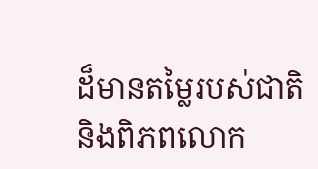ដ៏មានតម្លៃរបស់ជាតិ និងពិភពលោក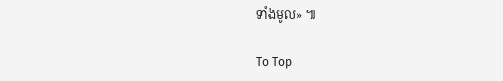ទាំងមូល» ៕

To Top